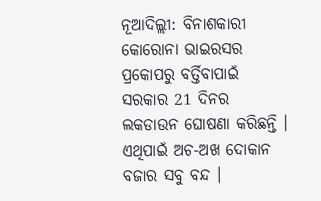ନୂଆଦିଲ୍ଲୀ: ବିନାଶକାରୀ କୋରୋନା ଭାଇରସର ପ୍ରକୋପରୁ ବର୍ତ୍ତିବାପାଇଁ ସରକାର 21 ଦିନର ଲକଡାଉନ ଘୋଷଣା କରିଛନ୍ତି । ଏଥିପାଇଁ ଅଚ-ଅଖ ଦୋକାନ ବଜାର ସବୁ ବନ୍ଦ ।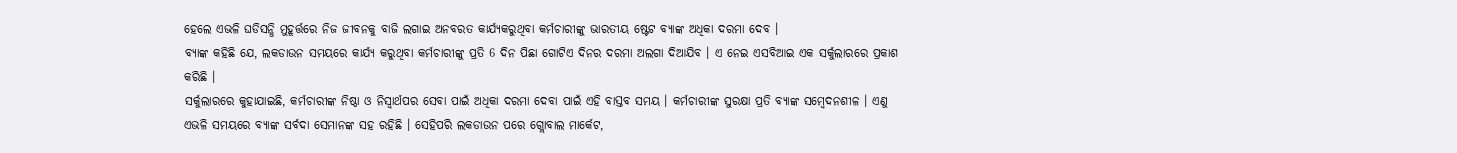ହେଲେ ଏଭଳି ଘଡିସନ୍ଧି ମୁହୂର୍ତ୍ତରେ ନିଜ ଜୀବନକୁ ବାଜି ଲଗାଇ ଅନବରତ କାର୍ଯ୍ୟକରୁଥିବା କର୍ମଚାରୀଙ୍କୁ ଭାରତୀୟ ଷ୍ଟେଟ ବ୍ୟାଙ୍କ ଅଧିକା ଦରମା ଦେବ ।
ବ୍ୟାଙ୍କ କହିଛି ଯେ, ଲକଡାଉନ ସମୟରେ କାର୍ଯ୍ୟ କରୁଥିବା କର୍ମଚାରୀଙ୍କୁ ପ୍ରତି 6 ଦିନ ପିଛା ଗୋଟିଏ ଦିନର ଦରମା ଅଲଗା ଦିଆଯିବ । ଏ ନେଇ ଏସବିଆଇ ଏକ ସର୍କୁଲାରରେ ପ୍ରକାଶ କରିଛି ।
ସର୍କୁଲାରରେ କୁହାଯାଇଛି, କର୍ମଚାରୀଙ୍କ ନିଷ୍ଠା ଓ ନିସ୍ବାର୍ଥପର ସେବା ପାଇଁ ଅଧିକା ଦରମା ଦେବା ପାଇଁ ଏହି ବାସ୍ତବ ସମୟ । କର୍ମଚାରୀଙ୍କ ସୁରକ୍ଷା ପ୍ରତି ବ୍ୟାଙ୍କ ସମ୍ବେଦନଶୀଳ । ଏଣୁ ଏଭଳି ସମୟରେ ବ୍ୟାଙ୍କ ସର୍ବଦା ସେମାନଙ୍କ ସହ ରହିଛି । ସେହିପରି ଲକଡାଉନ ପରେ ଗ୍ଲୋବାଲ ମାର୍କେଟ,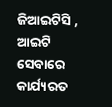ଜିଆଇଟିସି , ଆଇଟି ସେବାରେ କାର୍ଯ୍ୟରତ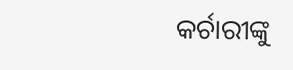କର୍ଚାରୀଙ୍କୁ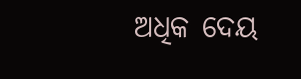ଅଧିକ ଦେୟ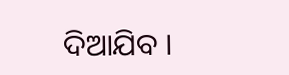ଦିଆଯିବ ।